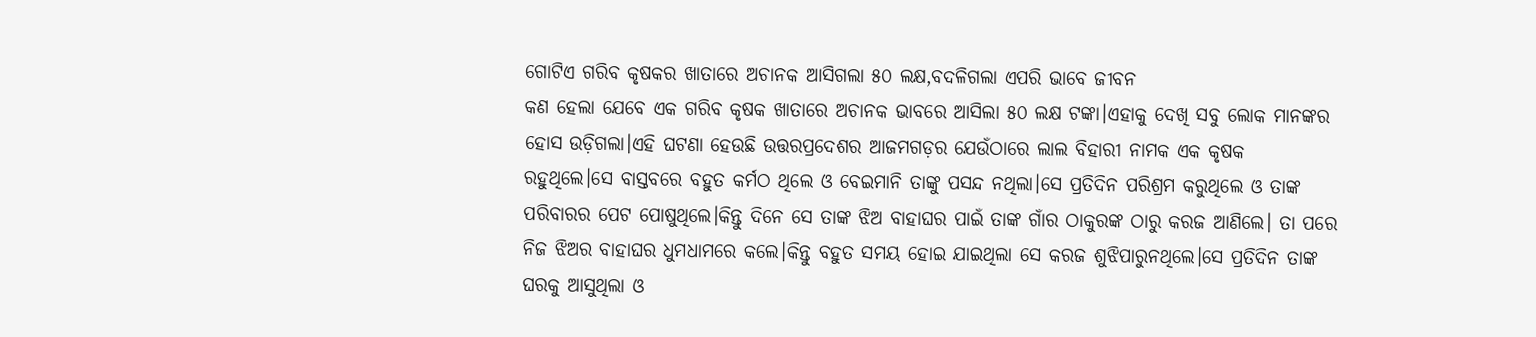ଗୋଟିଏ ଗରିବ କୃଷକର ଖାତାରେ ଅଚାନକ ଆସିଗଲା ୫୦ ଲକ୍ଷ,ବଦଳିଗଲା ଏପରି ଭାବେ ଜୀବନ
କଣ ହେଲା ଯେବେ ଏକ ଗରିବ କୃଷକ ଖାତାରେ ଅଚାନକ ଭାବରେ ଆସିଲା ୫୦ ଲକ୍ଷ ଟଙ୍କା।ଏହାକୁ ଦେଖି ସବୁ ଲୋକ ମାନଙ୍କର ହୋସ ଉଡ଼ିଗଲା।ଏହି ଘଟଣା ହେଉଛି ଉତ୍ତରପ୍ରଦେଶର ଆଜମଗଡ଼ର ଯେଉଁଠାରେ ଲାଲ ବିହାରୀ ନାମକ ଏକ କୃଷକ ରହୁଥିଲେ।ସେ ବାସ୍ତବରେ ବହୁତ କର୍ମଠ ଥିଲେ ଓ ବେଇମାନି ତାଙ୍କୁ ପସନ୍ଦ ନଥିଲା।ସେ ପ୍ରତିଦିନ ପରିଶ୍ରମ କରୁଥିଲେ ଓ ତାଙ୍କ ପରିବାରର ପେଟ ପୋଷୁଥିଲେ।କିନ୍ତୁ ଦିନେ ସେ ତାଙ୍କ ଝିଅ ବାହାଘର ପାଇଁ ତାଙ୍କ ଗାଁର ଠାକୁରଙ୍କ ଠାରୁ କରଜ ଆଣିଲେ। ତା ପରେ ନିଜ ଝିଅର ବାହାଘର ଧୁମଧାମରେ କଲେ।କିନ୍ତୁ ବହୁତ ସମୟ ହୋଇ ଯାଇଥିଲା ସେ କରଜ ଶୁଝିପାରୁନଥିଲେ।ସେ ପ୍ରତିଦିନ ତାଙ୍କ ଘରକୁ ଆସୁଥିଲା ଓ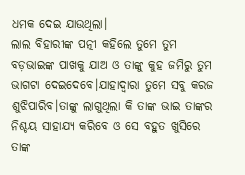ଧମକ ଦେଇ ଯାଉଥିଲା।
ଲାଲ ବିହାରୀଙ୍କ ପତ୍ନୀ କହିଲେ ତୁମେ ତୁମ ବଡ଼ଭାଇଙ୍କ ପାଖକୁ ଯାଅ ଓ ତାଙ୍କୁ କୁହ ଜମିରୁ ତୁମ ଭାଗଟା ଦେଇଦେବେ।ଯାହାଦ୍ଵାରା ତୁମେ ସବୁ କରଜ ଶୁଝିପାରିବ।ତାଙ୍କୁ ଲାଗୁଥିଲା କି ତାଙ୍କ ଭାଇ ତାଙ୍କର ନିଶ୍ଚୟ ସାହାଯ୍ୟ କରିବେ ଓ ସେ ବହୁତ ଖୁସିରେ ତାଙ୍କ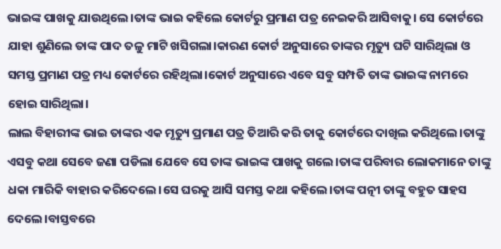ଭାଇଙ୍କ ପାଖକୁ ଯାଉଥିଲେ।ତାଙ୍କ ଭାଇ କହିଲେ କୋର୍ଟରୁ ପ୍ରମାଣ ପତ୍ର ନେଇକରି ଆସିବାକୁ। ସେ କୋର୍ଟରେ ଯାହା ଶୁଣିଲେ ତାଙ୍କ ପାଦ ତଳୁ ମାଟି ଖସିଗଲା।କାରଣ କୋର୍ଟ ଅନୁସାରେ ତାଙ୍କର ମୃତ୍ୟୁ ଘଟି ସାରିଥିଲା ଓ ସମସ୍ତ ପ୍ରମାଣ ପତ୍ର ମଧ୍ୟ କୋର୍ଟରେ ରହିଥିଲା।କୋର୍ଟ ଅନୁସାରେ ଏବେ ସବୁ ସମ୍ପତି ତାଙ୍କ ଭାଇଙ୍କ ନାମରେ ହୋଇ ସାରିଥିଲା।
ଲାଲ ବିହାରୀଙ୍କ ଭାଇ ତାଙ୍କର ଏକ ମୃତ୍ୟୁ ପ୍ରମାଣ ପତ୍ର ତିଆରି କରି ତାକୁ କୋର୍ଟରେ ଦାଖିଲ କରିଥିଲେ।ତାଙ୍କୁ ଏସବୁ କଥା ସେବେ ଜଣା ପଡିଲା ଯେବେ ସେ ତାଙ୍କ ଭାଇଙ୍କ ପାଖକୁ ଗଲେ।ତାଙ୍କ ପରିବାର ଲୋକମାନେ ତାଙ୍କୁ ଧକା ମାରିକି ବାହାର କରିଦେଲେ।ସେ ଘରକୁ ଆସି ସମସ୍ତ କଥା କହିଲେ।ତାଙ୍କ ପତ୍ନୀ ତାଙ୍କୁ ବହୁତ ସାହସ ଦେଲେ।ବାସ୍ତବରେ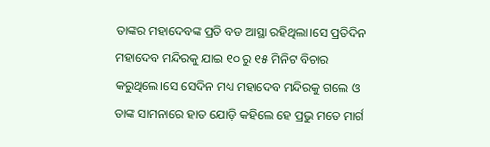ତାଙ୍କର ମହାଦେବଙ୍କ ପ୍ରତି ବଡ ଆସ୍ଥା ରହିଥିଲା।ସେ ପ୍ରତିଦିନ ମହାଦେବ ମନ୍ଦିରକୁ ଯାଇ ୧୦ ରୁ ୧୫ ମିନିଟ ବିଚାର କରୁଥିଲେ।ସେ ସେଦିନ ମଧ୍ୟ ମହାଦେବ ମନ୍ଦିରକୁ ଗଲେ ଓ ତାଙ୍କ ସାମନାରେ ହାତ ଯୋଡ଼ି କହିଲେ ହେ ପ୍ରଭୁ ମତେ ମାର୍ଗ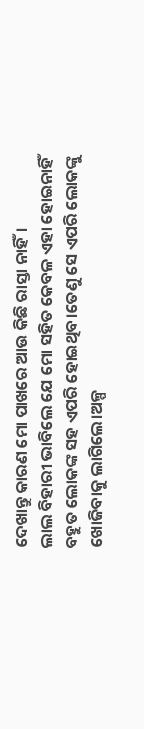ଦେଖାନ୍ତୁ କାରଣ ମୋ ପାଖରେ ଆଉ କିଛି ରାସ୍ତା ନାହିଁ।
ଲାଲ ବିହାରୀ ଭାବିଲେ ଯେ ମୋ ସହିତ କେବଳ ଏହା ହୋଇନାହିଁ ବହୁତ ଲୋକଙ୍କ ସହ ଏପରି ହୋଇଥିବ।ତେଣୁ ସେ ଏପରି ଲୋକଙ୍କୁ ଖୋଜିବାକୁ ଲାଗିଲେ।ଅଳ୍ପ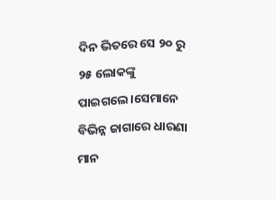ଦିନ ଭିତରେ ସେ ୨୦ ରୁ ୨୫ ଲୋକଙ୍କୁ ପାଇଗଲେ।ସେମାନେ ବିଭିନ୍ନ ଜାଗାରେ ଧାରଣା ମାନ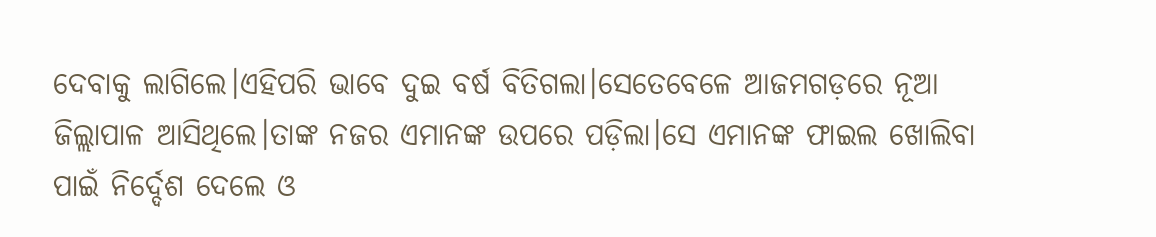ଦେବାକୁ ଲାଗିଲେ।ଏହିପରି ଭାବେ ଦୁଇ ବର୍ଷ ବିତିଗଲା।ସେତେବେଳେ ଆଜମଗଡ଼ରେ ନୂଆ ଜିଲ୍ଲାପାଳ ଆସିଥିଲେ।ତାଙ୍କ ନଜର ଏମାନଙ୍କ ଉପରେ ପଡ଼ିଲା।ସେ ଏମାନଙ୍କ ଫାଇଲ ଖୋଲିବା ପାଇଁ ନିର୍ଦ୍ଦେଶ ଦେଲେ ଓ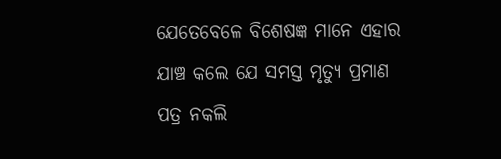ଯେତେବେଳେ ବିଶେଷଜ୍ଞ ମାନେ ଏହାର ଯାଞ୍ଚ କଲେ ଯେ ସମସ୍ତ ମୃତ୍ୟୁ ପ୍ରମାଣ ପତ୍ର ନକଲି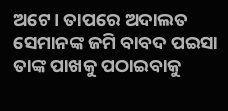ଅଟେ। ତାପରେ ଅଦାଲତ ସେମାନଙ୍କ ଜମି ବାବଦ ପଇସା ତାଙ୍କ ପାଖକୁ ପଠାଇବାକୁ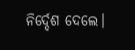ନିର୍ଦ୍ଦେଶ ଦେଲେ।